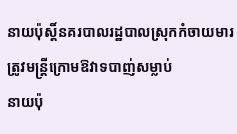នាយប៉ុស្តិ៍នគរបាលរដ្ឋបាលស្រុកកំចាយមារត្រូវមន្ត្រីក្រោមឱវាទបាញ់សម្លាប់
នាយប៉ុ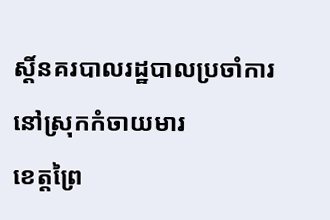ស្តិ៍នគរបាលរដ្ឋបាលប្រចាំការនៅស្រុកកំចាយមារ
ខេត្តព្រៃ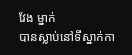វែង ម្នាក់
បានស្លាប់នៅទីស្នាក់កា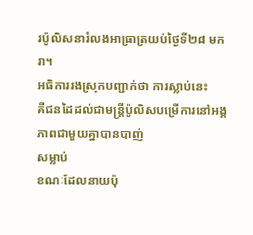រប៉ូលិសនារំលងអាធ្រាត្រយប់ថ្ងៃទី២៨ មករា។
អធិការរងស្រុកបញ្ជាក់ថា ការស្លាប់នេះ
គឺជនដៃដល់ជាមន្ត្រីប៉ូលិសបម្រើការនៅអង្គភាពជាមួយគ្នាបានបាញ់
សម្លាប់
ខណៈដែលនាយប៉ុ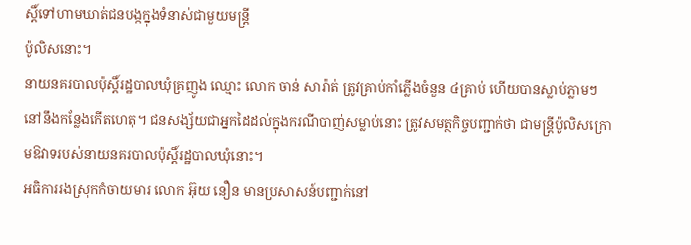ស្តិ៍ទៅហាមឃាត់ជនបង្កក្នុងទំនាស់ជាមួយមន្ត្រី
ប៉ូលិសនោះ។
នាយនគរបាលប៉ុស្តិ៍រដ្ឋបាលឃុំគ្រញូង ឈ្មោះ លោក ចាន់ សារ៉ាត់ ត្រូវគ្រាប់កាំភ្លើងចំនួន ៤គ្រាប់ ហើយបានស្លាប់ភ្លាមៗនៅនឹងកន្លែងកើតហេតុ។ ជនសង្ស័យជាអ្នកដៃដល់ក្នុងករណីបាញ់សម្លាប់នោះ ត្រូវសមត្ថកិច្ចបញ្ជាក់ថា ជាមន្ត្រីប៉ូលិសក្រោមឱវាទរបស់នាយនគរបាលប៉ុស្តិ៍រដ្ឋបាលឃុំនោះ។
អធិការរងស្រុកកំចាយមារ លោក អ៊ុយ នឿន មានប្រសាសន៍បញ្ជាក់នៅ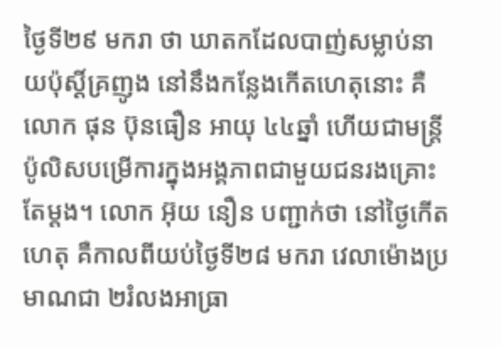ថ្ងៃទី២៩ មករា ថា ឃាតកដែលបាញ់សម្លាប់នាយប៉ុស្តិ៍គ្រញូង នៅនឹងកន្លែងកើតហេតុនោះ គឺលោក ផុន ប៊ុនធឿន អាយុ ៤៤ឆ្នាំ ហើយជាមន្ត្រីប៉ូលិសបម្រើការក្នុងអង្គភាពជាមួយជនរងគ្រោះតែម្ដង។ លោក អ៊ុយ នឿន បញ្ជាក់ថា នៅថ្ងៃកើតហេតុ គឺកាលពីយប់ថ្ងៃទី២៨ មករា វេលាម៉ោងប្រមាណជា ២រំលងអាធ្រា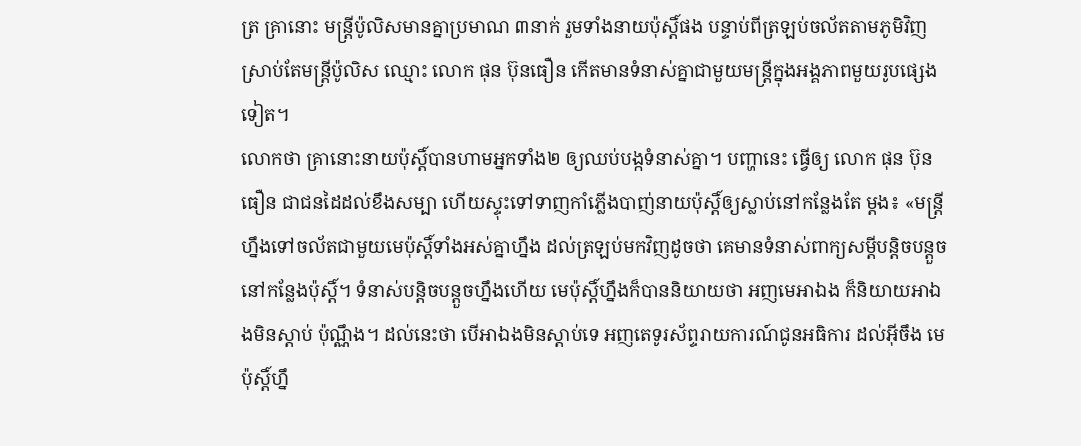ត្រ គ្រានោះ មន្ត្រីប៉ូលិសមានគ្នាប្រមាណ ៣នាក់ រួមទាំងនាយប៉ុស្តិ៍ផង បន្ទាប់ពីត្រឡប់ចល័តតាមភូមិវិញ ស្រាប់តែមន្ត្រីប៉ូលិស ឈ្មោះ លោក ផុន ប៊ុនធឿន កើតមានទំនាស់គ្នាជាមួយមន្ត្រីក្នុងអង្គភាពមួយរូបផ្សេងទៀត។
លោកថា គ្រានោះនាយប៉ុស្តិ៍បានហាមអ្នកទាំង២ ឲ្យឈប់បង្កទំនាស់គ្នា។ បញ្ហានេះ ធ្វើឲ្យ លោក ផុន ប៊ុនធឿន ជាជនដៃដល់ខឹងសម្បា ហើយស្ទុះទៅទាញកាំភ្លើងបាញ់នាយប៉ុស្តិ៍ឲ្យស្លាប់នៅកន្លែងតែ ម្ដង៖ «មន្ត្រីហ្នឹងទៅចល័តជាមួយមេប៉ុស្តិ៍ទាំងអស់គ្នាហ្នឹង ដល់ត្រឡប់មកវិញដូចថា គេមានទំនាស់ពាក្យសម្ដីបន្តិចបន្តួចនៅកន្លែងប៉ុស្តិ៍។ ទំនាស់បន្តិចបន្តួចហ្នឹងហើយ មេប៉ុស្តិ៍ហ្នឹងក៏បាននិយាយថា អញមេអាឯង ក៏និយាយអាឯងមិនស្ដាប់ ប៉ុណ្ណឹង។ ដល់នេះថា បើអាឯងមិនស្ដាប់ទេ អញតេទូរស័ព្ទរាយការណ៍ជូនអធិការ ដល់អ៊ីចឹង មេប៉ុស្តិ៍ហ្នឹ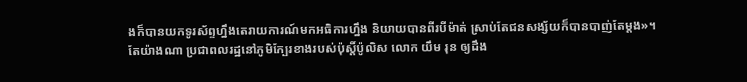ងក៏បានយកទូរស័ព្ទហ្នឹងតេរាយការណ៍មកអធិការហ្នឹង និយាយបានពីរបីម៉ាត់ ស្រាប់តែជនសង្ស័យក៏បានបាញ់តែម្ដង»។
តែយ៉ាងណា ប្រជាពលរដ្ឋនៅភូមិក្បែរខាងរបស់ប៉ុស្តិ៍ប៉ូលិស លោក យឹម រុន ឲ្យដឹង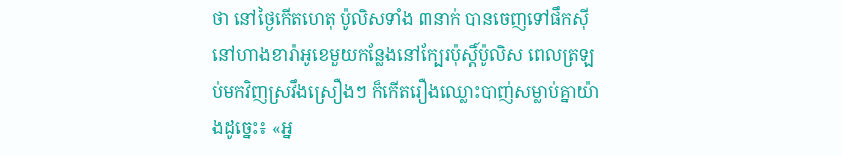ថា នៅថ្ងៃកើតហេតុ ប៉ូលិសទាំង ៣នាក់ បានចេញទៅផឹកស៊ីនៅហាងខារ៉ាអូខេមួយកន្លែងនៅក្បែរប៉ុស្តិ៍ប៉ូលិស ពេលត្រឡប់មកវិញស្រវឹងស្រឿងៗ ក៏កើតរឿងឈ្លោះបាញ់សម្លាប់គ្នាយ៉ាងដូច្នេះ៖ «អ្ន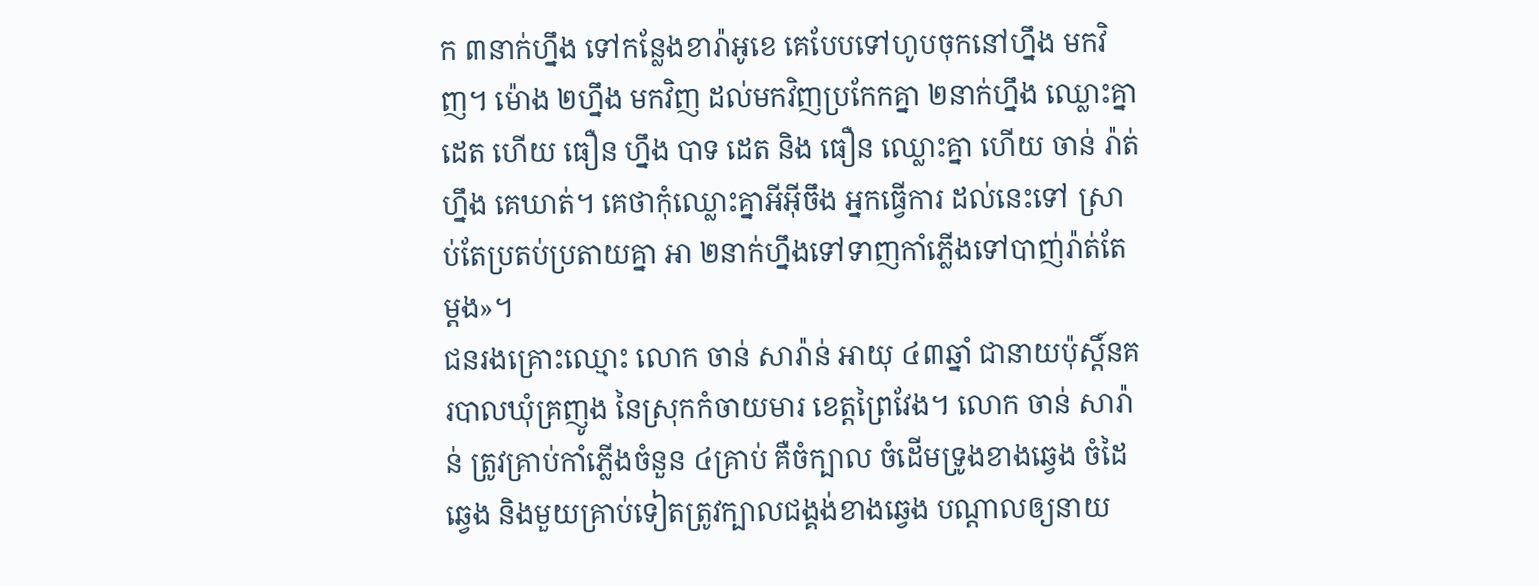ក ៣នាក់ហ្នឹង ទៅកន្លែងខារ៉ាអូខេ គេបែបទៅហូបចុកនៅហ្នឹង មកវិញ។ ម៉ោង ២ហ្នឹង មកវិញ ដល់មកវិញប្រកែកគ្នា ២នាក់ហ្នឹង ឈ្លោះគ្នា ដេត ហើយ ធឿន ហ្នឹង បាទ ដេត និង ធឿន ឈ្លោះគ្នា ហើយ ចាន់ រ៉ាត់ ហ្នឹង គេឃាត់។ គេថាកុំឈ្លោះគ្នាអីអ៊ីចឹង អ្នកធ្វើការ ដល់នេះទៅ ស្រាប់តែប្រតប់ប្រតាយគ្នា អា ២នាក់ហ្នឹងទៅទាញកាំភ្លើងទៅបាញ់រ៉ាត់តែម្ដង»។
ជនរងគ្រោះឈ្មោះ លោក ចាន់ សារ៉ាន់ អាយុ ៤៣ឆ្នាំ ជានាយប៉ុស្តិ៍នគរបាលឃុំគ្រញូង នៃស្រុកកំចាយមារ ខេត្តព្រៃវែង។ លោក ចាន់ សារ៉ាន់ ត្រូវគ្រាប់កាំភ្លើងចំនួន ៤គ្រាប់ គឺចំក្បាល ចំដើមទ្រូងខាងឆ្វេង ចំដៃឆ្វេង និងមួយគ្រាប់ទៀតត្រូវក្បាលជង្គង់ខាងឆ្វេង បណ្ដាលឲ្យនាយ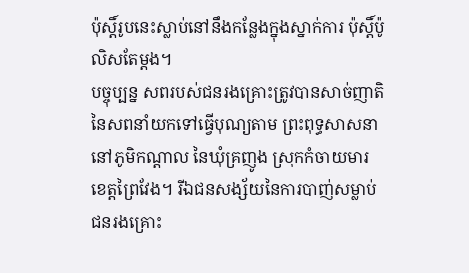ប៉ុស្តិ៍រូបនេះស្លាប់នៅនឹងកន្លែងក្នុងស្នាក់ការ ប៉ុស្តិ៍ប៉ូលិសតែម្ដង។
បច្ចុប្បន្ន សពរបស់ជនរងគ្រោះត្រូវបានសាច់ញាតិនៃសពនាំយកទៅធ្វើបុណ្យតាម ព្រះពុទ្ធសាសនា នៅភូមិកណ្ដាល នៃឃុំគ្រញូង ស្រុកកំចាយមារ ខេត្តព្រៃវែង។ រីឯជនសង្ស័យនៃការបាញ់សម្លាប់ជនរងគ្រោះ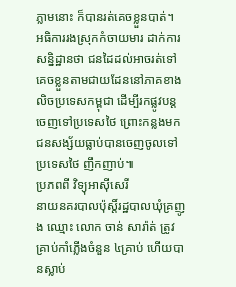ភ្លាមនោះ ក៏បានរត់គេចខ្លួនបាត់។
អធិការរងស្រុកកំចាយមារ ដាក់ការសន្និដ្ឋានថា ជនដៃដល់អាចរត់ទៅគេចខ្លួនតាមជាយដែននៅភាគខាងលិចប្រទេសកម្ពុជា ដើម្បីរកផ្លូវបន្តចេញទៅប្រទេសថៃ ព្រោះកន្លងមក ជនសង្ស័យធ្លាប់បានចេញចូលទៅប្រទេសថៃ ញឹកញាប់៕
ប្រភពពី វិទ្យុអាស៊ីសេរី
នាយនគរបាលប៉ុស្តិ៍រដ្ឋបាលឃុំគ្រញូង ឈ្មោះ លោក ចាន់ សារ៉ាត់ ត្រូវគ្រាប់កាំភ្លើងចំនួន ៤គ្រាប់ ហើយបានស្លាប់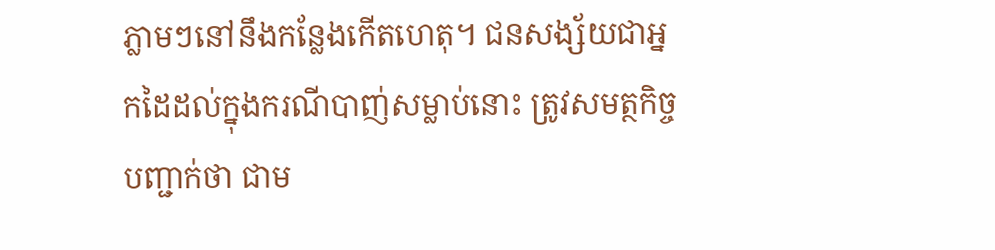ភ្លាមៗនៅនឹងកន្លែងកើតហេតុ។ ជនសង្ស័យជាអ្នកដៃដល់ក្នុងករណីបាញ់សម្លាប់នោះ ត្រូវសមត្ថកិច្ចបញ្ជាក់ថា ជាម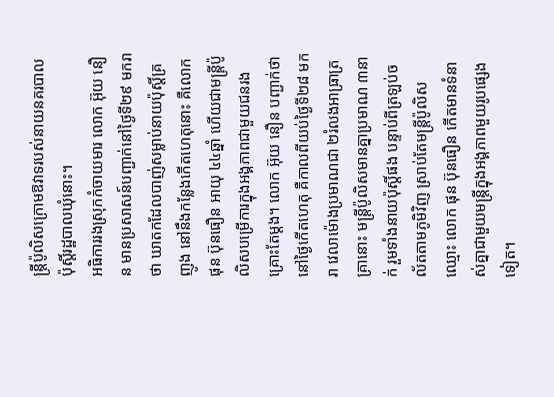ន្ត្រីប៉ូលិសក្រោមឱវាទរបស់នាយនគរបាលប៉ុស្តិ៍រដ្ឋបាលឃុំនោះ។
អធិការរងស្រុកកំចាយមារ លោក អ៊ុយ នឿន មានប្រសាសន៍បញ្ជាក់នៅថ្ងៃទី២៩ មករា ថា ឃាតកដែលបាញ់សម្លាប់នាយប៉ុស្តិ៍គ្រញូង នៅនឹងកន្លែងកើតហេតុនោះ គឺលោក ផុន ប៊ុនធឿន អាយុ ៤៤ឆ្នាំ ហើយជាមន្ត្រីប៉ូលិសបម្រើការក្នុងអង្គភាពជាមួយជនរងគ្រោះតែម្ដង។ លោក អ៊ុយ នឿន បញ្ជាក់ថា នៅថ្ងៃកើតហេតុ គឺកាលពីយប់ថ្ងៃទី២៨ មករា វេលាម៉ោងប្រមាណជា ២រំលងអាធ្រាត្រ គ្រានោះ មន្ត្រីប៉ូលិសមានគ្នាប្រមាណ ៣នាក់ រួមទាំងនាយប៉ុស្តិ៍ផង បន្ទាប់ពីត្រឡប់ចល័តតាមភូមិវិញ ស្រាប់តែមន្ត្រីប៉ូលិស ឈ្មោះ លោក ផុន ប៊ុនធឿន កើតមានទំនាស់គ្នាជាមួយមន្ត្រីក្នុងអង្គភាពមួយរូបផ្សេងទៀត។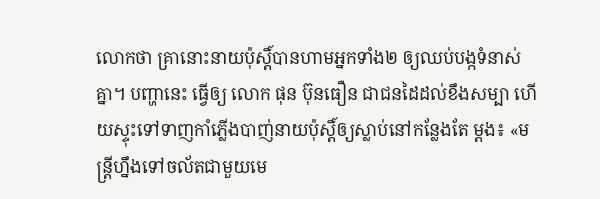លោកថា គ្រានោះនាយប៉ុស្តិ៍បានហាមអ្នកទាំង២ ឲ្យឈប់បង្កទំនាស់គ្នា។ បញ្ហានេះ ធ្វើឲ្យ លោក ផុន ប៊ុនធឿន ជាជនដៃដល់ខឹងសម្បា ហើយស្ទុះទៅទាញកាំភ្លើងបាញ់នាយប៉ុស្តិ៍ឲ្យស្លាប់នៅកន្លែងតែ ម្ដង៖ «មន្ត្រីហ្នឹងទៅចល័តជាមួយមេ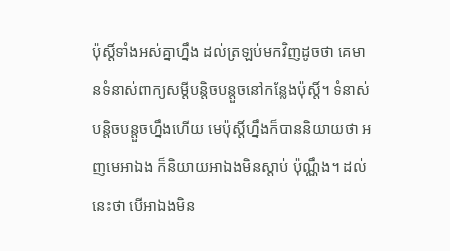ប៉ុស្តិ៍ទាំងអស់គ្នាហ្នឹង ដល់ត្រឡប់មកវិញដូចថា គេមានទំនាស់ពាក្យសម្ដីបន្តិចបន្តួចនៅកន្លែងប៉ុស្តិ៍។ ទំនាស់បន្តិចបន្តួចហ្នឹងហើយ មេប៉ុស្តិ៍ហ្នឹងក៏បាននិយាយថា អញមេអាឯង ក៏និយាយអាឯងមិនស្ដាប់ ប៉ុណ្ណឹង។ ដល់នេះថា បើអាឯងមិន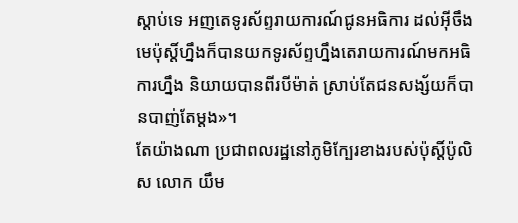ស្ដាប់ទេ អញតេទូរស័ព្ទរាយការណ៍ជូនអធិការ ដល់អ៊ីចឹង មេប៉ុស្តិ៍ហ្នឹងក៏បានយកទូរស័ព្ទហ្នឹងតេរាយការណ៍មកអធិការហ្នឹង និយាយបានពីរបីម៉ាត់ ស្រាប់តែជនសង្ស័យក៏បានបាញ់តែម្ដង»។
តែយ៉ាងណា ប្រជាពលរដ្ឋនៅភូមិក្បែរខាងរបស់ប៉ុស្តិ៍ប៉ូលិស លោក យឹម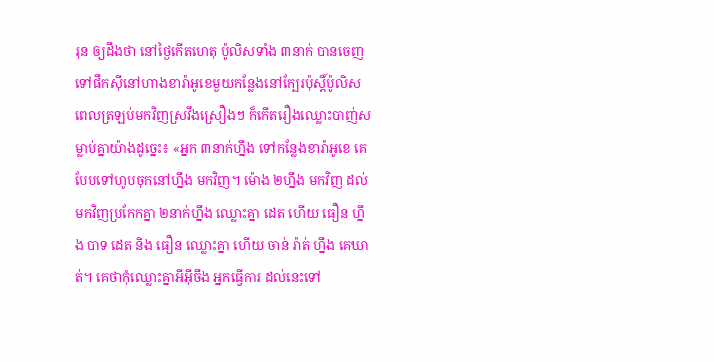រុន ឲ្យដឹងថា នៅថ្ងៃកើតហេតុ ប៉ូលិសទាំង ៣នាក់ បានចេញទៅផឹកស៊ីនៅហាងខារ៉ាអូខេមួយកន្លែងនៅក្បែរប៉ុស្តិ៍ប៉ូលិស ពេលត្រឡប់មកវិញស្រវឹងស្រឿងៗ ក៏កើតរឿងឈ្លោះបាញ់សម្លាប់គ្នាយ៉ាងដូច្នេះ៖ «អ្នក ៣នាក់ហ្នឹង ទៅកន្លែងខារ៉ាអូខេ គេបែបទៅហូបចុកនៅហ្នឹង មកវិញ។ ម៉ោង ២ហ្នឹង មកវិញ ដល់មកវិញប្រកែកគ្នា ២នាក់ហ្នឹង ឈ្លោះគ្នា ដេត ហើយ ធឿន ហ្នឹង បាទ ដេត និង ធឿន ឈ្លោះគ្នា ហើយ ចាន់ រ៉ាត់ ហ្នឹង គេឃាត់។ គេថាកុំឈ្លោះគ្នាអីអ៊ីចឹង អ្នកធ្វើការ ដល់នេះទៅ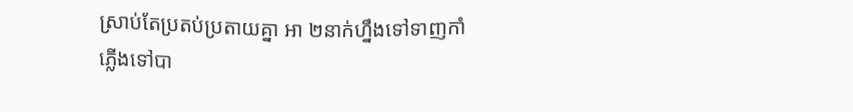ស្រាប់តែប្រតប់ប្រតាយគ្នា អា ២នាក់ហ្នឹងទៅទាញកាំភ្លើងទៅបា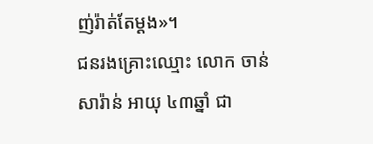ញ់រ៉ាត់តែម្ដង»។
ជនរងគ្រោះឈ្មោះ លោក ចាន់ សារ៉ាន់ អាយុ ៤៣ឆ្នាំ ជា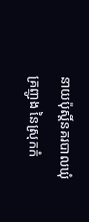នាយប៉ុស្តិ៍នគរបាលឃុំគ្រញូង នៃស្រុកកំ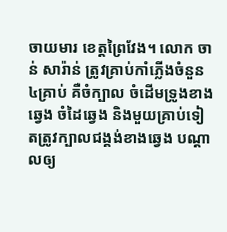ចាយមារ ខេត្តព្រៃវែង។ លោក ចាន់ សារ៉ាន់ ត្រូវគ្រាប់កាំភ្លើងចំនួន ៤គ្រាប់ គឺចំក្បាល ចំដើមទ្រូងខាងឆ្វេង ចំដៃឆ្វេង និងមួយគ្រាប់ទៀតត្រូវក្បាលជង្គង់ខាងឆ្វេង បណ្ដាលឲ្យ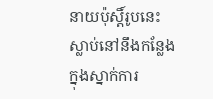នាយប៉ុស្តិ៍រូបនេះស្លាប់នៅនឹងកន្លែងក្នុងស្នាក់ការ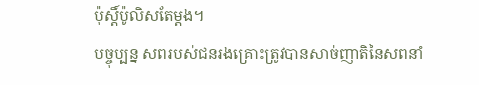ប៉ុស្តិ៍ប៉ូលិសតែម្ដង។
បច្ចុប្បន្ន សពរបស់ជនរងគ្រោះត្រូវបានសាច់ញាតិនៃសពនាំ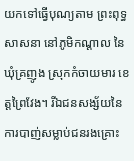យកទៅធ្វើបុណ្យតាម ព្រះពុទ្ធសាសនា នៅភូមិកណ្ដាល នៃឃុំគ្រញូង ស្រុកកំចាយមារ ខេត្តព្រៃវែង។ រីឯជនសង្ស័យនៃការបាញ់សម្លាប់ជនរងគ្រោះ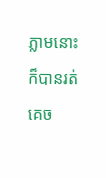ភ្លាមនោះ ក៏បានរត់គេច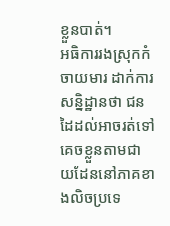ខ្លួនបាត់។
អធិការរងស្រុកកំចាយមារ ដាក់ការសន្និដ្ឋានថា ជនដៃដល់អាចរត់ទៅគេចខ្លួនតាមជាយដែននៅភាគខាងលិចប្រទេ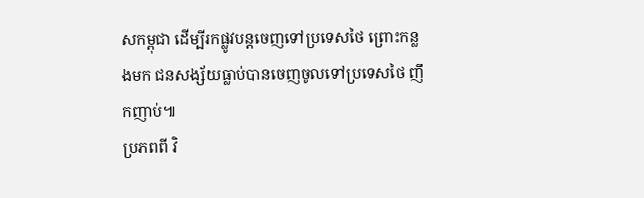សកម្ពុជា ដើម្បីរកផ្លូវបន្តចេញទៅប្រទេសថៃ ព្រោះកន្លងមក ជនសង្ស័យធ្លាប់បានចេញចូលទៅប្រទេសថៃ ញឹកញាប់៕
ប្រភពពី វិ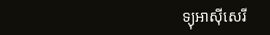ទ្យុអាស៊ីសេរី